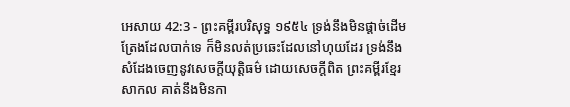អេសាយ 42:3 - ព្រះគម្ពីរបរិសុទ្ធ ១៩៥៤ ទ្រង់នឹងមិនផ្តាច់ដើមត្រែងដែលបាក់ទេ ក៏មិនលត់ប្រឆេះដែលនៅហុយដែរ ទ្រង់នឹងសំដែងចេញនូវសេចក្ដីយុត្តិធម៌ ដោយសេចក្ដីពិត ព្រះគម្ពីរខ្មែរសាកល គាត់នឹងមិនកា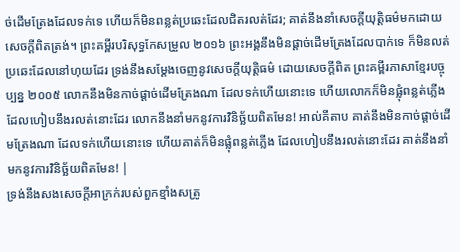ច់ដើមត្រែងដែលទក់ទេ ហើយក៏មិនពន្លត់ប្រឆេះដែលជិតរលត់ដែរ; គាត់នឹងនាំសេចក្ដីយុត្តិធម៌មកដោយសេចក្ដីពិតត្រង់។ ព្រះគម្ពីរបរិសុទ្ធកែសម្រួល ២០១៦ ព្រះអង្គនឹងមិនផ្តាច់ដើមត្រែងដែលបាក់ទេ ក៏មិនលត់ប្រឆេះដែលនៅហុយដែរ ទ្រង់នឹងសម្ដែងចេញនូវសេចក្ដីយុត្តិធម៌ ដោយសេចក្ដីពិត ព្រះគម្ពីរភាសាខ្មែរបច្ចុប្បន្ន ២០០៥ លោកនឹងមិនកាច់ផ្ដាច់ដើមត្រែងណា ដែលទក់ហើយនោះទេ ហើយលោកក៏មិនផ្លុំពន្លត់ភ្លើង ដែលហៀបនឹងរលត់នោះដែរ លោកនឹងនាំមកនូវការវិនិច្ឆ័យពិតមែន! អាល់គីតាប គាត់នឹងមិនកាច់ផ្ដាច់ដើមត្រែងណា ដែលទក់ហើយនោះទេ ហើយគាត់ក៏មិនផ្លុំពន្លត់ភ្លើង ដែលហៀបនឹងរលត់នោះដែរ គាត់នឹងនាំមកនូវការវិនិច្ឆ័យពិតមែន! |
ទ្រង់នឹងសងសេចក្ដីអាក្រក់របស់ពួកខ្មាំងសត្រូ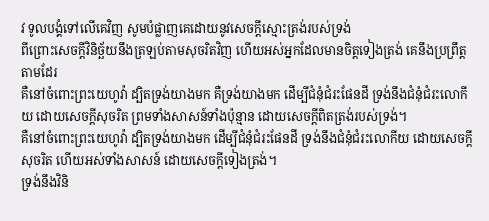វ ទូលបង្គំទៅលើគេវិញ សូមបំផ្លាញគេដោយនូវសេចក្ដីស្មោះត្រង់របស់ទ្រង់
ពីព្រោះសេចក្ដីវិនិច្ឆ័យនឹងត្រឡប់តាមសុចរិតវិញ ហើយអស់អ្នកដែលមានចិត្តទៀងត្រង់ គេនឹងប្រព្រឹត្តតាមដែរ
គឺនៅចំពោះព្រះយេហូវ៉ា ដ្បិតទ្រង់យាងមក គឺទ្រង់យាងមក ដើម្បីជំនុំជំរះផែនដី ទ្រង់នឹងជំនុំជំរះលោកីយ ដោយសេចក្ដីសុចរិត ព្រមទាំងសាសន៍ទាំងប៉ុន្មាន ដោយសេចក្ដីពិតត្រង់របស់ទ្រង់។
គឺនៅចំពោះព្រះយេហូវ៉ា ដ្បិតទ្រង់យាងមក ដើម្បីជំនុំជំរះផែនដី ទ្រង់នឹងជំនុំជំរះលោកីយ ដោយសេចក្ដីសុចរិត ហើយអស់ទាំងសាសន៍ ដោយសេចក្ដីទៀងត្រង់។
ទ្រង់នឹងវិនិ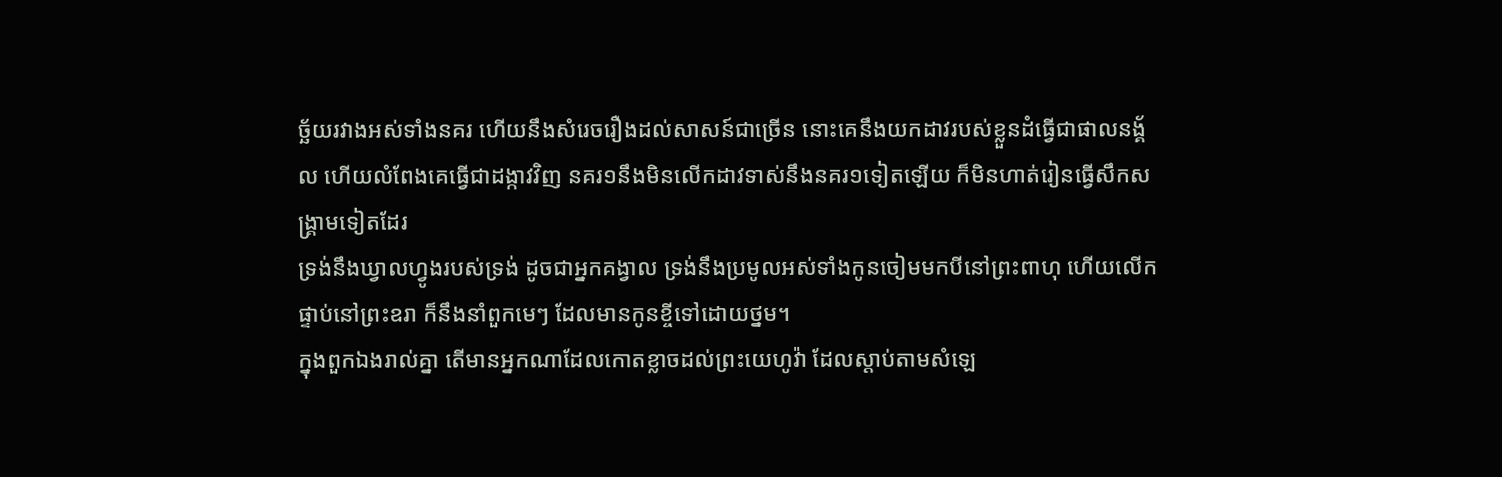ច្ឆ័យរវាងអស់ទាំងនគរ ហើយនឹងសំរេចរឿងដល់សាសន៍ជាច្រើន នោះគេនឹងយកដាវរបស់ខ្លួនដំធ្វើជាផាលនង្គ័ល ហើយលំពែងគេធ្វើជាដង្កាវវិញ នគរ១នឹងមិនលើកដាវទាស់នឹងនគរ១ទៀតឡើយ ក៏មិនហាត់រៀនធ្វើសឹកសង្គ្រាមទៀតដែរ
ទ្រង់នឹងឃ្វាលហ្វូងរបស់ទ្រង់ ដូចជាអ្នកគង្វាល ទ្រង់នឹងប្រមូលអស់ទាំងកូនចៀមមកបីនៅព្រះពាហុ ហើយលើកផ្ទាប់នៅព្រះឧរា ក៏នឹងនាំពួកមេៗ ដែលមានកូនខ្ចីទៅដោយថ្នម។
ក្នុងពួកឯងរាល់គ្នា តើមានអ្នកណាដែលកោតខ្លាចដល់ព្រះយេហូវ៉ា ដែលស្តាប់តាមសំឡេ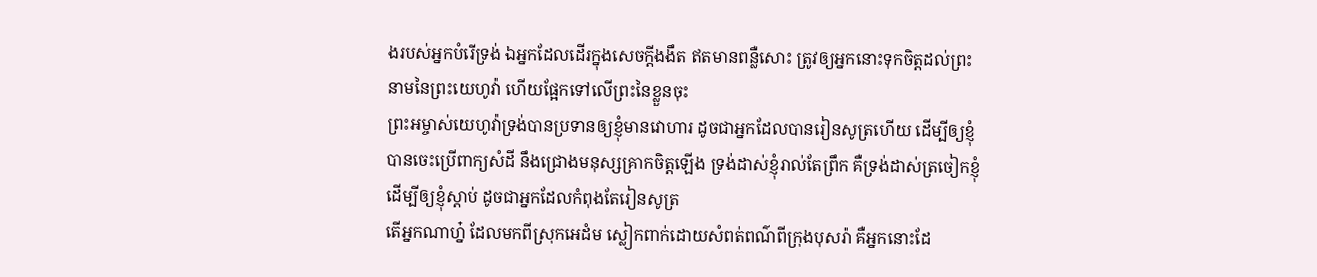ងរបស់អ្នកបំរើទ្រង់ ឯអ្នកដែលដើរក្នុងសេចក្ដីងងឹត ឥតមានពន្លឺសោះ ត្រូវឲ្យអ្នកនោះទុកចិត្តដល់ព្រះនាមនៃព្រះយេហូវ៉ា ហើយផ្អែកទៅលើព្រះនៃខ្លួនចុះ
ព្រះអម្ចាស់យេហូវ៉ាទ្រង់បានប្រទានឲ្យខ្ញុំមានវោហារ ដូចជាអ្នកដែលបានរៀនសូត្រហើយ ដើម្បីឲ្យខ្ញុំបានចេះប្រើពាក្យសំដី នឹងជ្រោងមនុស្សគ្រាកចិត្តឡើង ទ្រង់ដាស់ខ្ញុំរាល់តែព្រឹក គឺទ្រង់ដាស់ត្រចៀកខ្ញុំ ដើម្បីឲ្យខ្ញុំស្តាប់ ដូចជាអ្នកដែលកំពុងតែរៀនសូត្រ
តើអ្នកណាហ្ន៎ ដែលមកពីស្រុកអេដំម ស្លៀកពាក់ដោយសំពត់ពណ៌ពីក្រុងបុសរ៉ា គឺអ្នកនោះដែ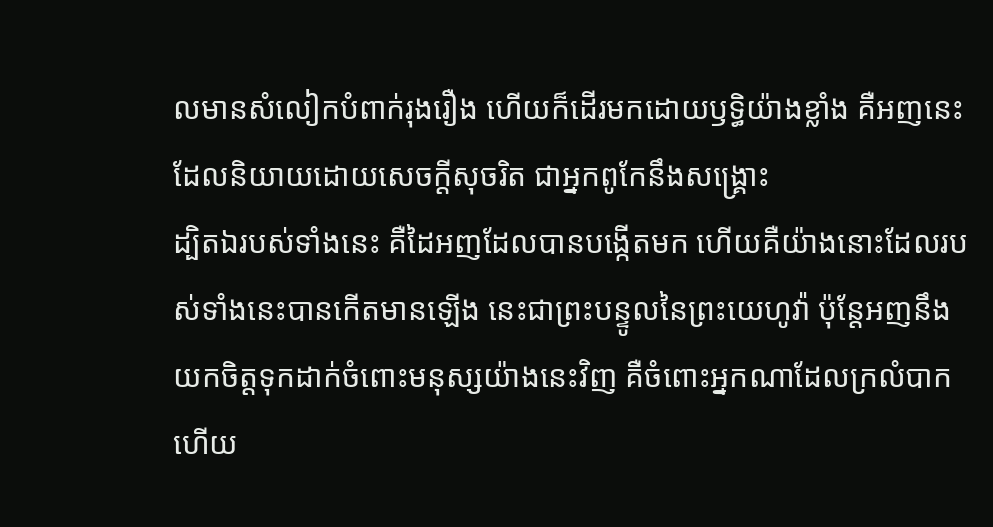លមានសំលៀកបំពាក់រុងរឿង ហើយក៏ដើរមកដោយឫទ្ធិយ៉ាងខ្លាំង គឺអញនេះដែលនិយាយដោយសេចក្ដីសុចរិត ជាអ្នកពូកែនឹងសង្គ្រោះ
ដ្បិតឯរបស់ទាំងនេះ គឺដៃអញដែលបានបង្កើតមក ហើយគឺយ៉ាងនោះដែលរបស់ទាំងនេះបានកើតមានឡើង នេះជាព្រះបន្ទូលនៃព្រះយេហូវ៉ា ប៉ុន្តែអញនឹងយកចិត្តទុកដាក់ចំពោះមនុស្សយ៉ាងនេះវិញ គឺចំពោះអ្នកណាដែលក្រលំបាក ហើយ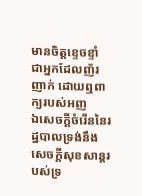មានចិត្តខ្ទេចខ្ទាំ ជាអ្នកដែលញ័រញាក់ ដោយឮពាក្យរបស់អញ
ឯសេចក្ដីចំរើននៃរដ្ឋបាលទ្រង់នឹងសេចក្ដីសុខសាន្តរបស់ទ្រ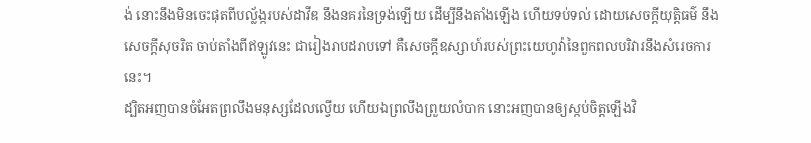ង់ នោះនឹងមិនចេះផុតពីបល្ល័ង្ករបស់ដាវីឌ នឹងនគរនៃទ្រង់ឡើយ ដើម្បីនឹងតាំងឡើង ហើយទប់ទល់ ដោយសេចក្ដីយុត្តិធម៌ នឹងសេចក្ដីសុចរិត ចាប់តាំងពីឥឡូវនេះ ជារៀងរាបដរាបទៅ គឺសេចក្ដីឧស្សាហ៍របស់ព្រះយេហូវ៉ានៃពួកពលបរិវារនឹងសំរេចការនេះ។
ដ្បិតអញបានចំអែតព្រលឹងមនុស្សដែលល្វើយ ហើយឯព្រលឹងព្រួយលំបាក នោះអញបានឲ្យស្កប់ចិត្តឡើងវិ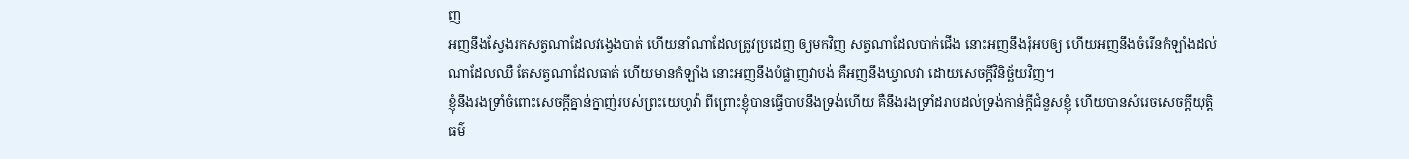ញ
អញនឹងស្វែងរកសត្វណាដែលវង្វេងបាត់ ហើយនាំណាដែលត្រូវប្រដេញ ឲ្យមកវិញ សត្វណាដែលបាក់ជើង នោះអញនឹងរុំអបឲ្យ ហើយអញនឹងចំរើនកំឡាំងដល់ណាដែលឈឺ តែសត្វណាដែលធាត់ ហើយមានកំឡាំង នោះអញនឹងបំផ្លាញវាបង់ គឺអញនឹងឃ្វាលវា ដោយសេចក្ដីវិនិច្ឆ័យវិញ។
ខ្ញុំនឹងរងទ្រាំចំពោះសេចក្ដីគ្នាន់ក្នាញ់របស់ព្រះយេហូវ៉ា ពីព្រោះខ្ញុំបានធ្វើបាបនឹងទ្រង់ហើយ គឺនឹងរងទ្រាំដរាបដល់ទ្រង់កាន់ក្តីជំនួសខ្ញុំ ហើយបានសំរេចសេចក្ដីយុត្តិធម៌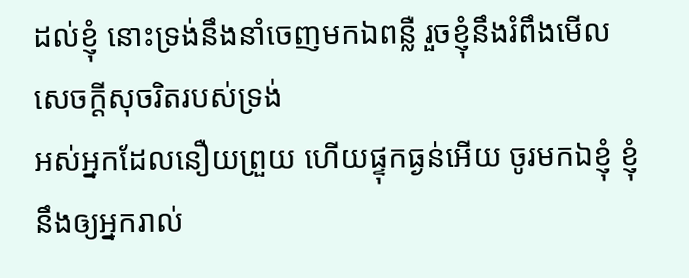ដល់ខ្ញុំ នោះទ្រង់នឹងនាំចេញមកឯពន្លឺ រួចខ្ញុំនឹងរំពឹងមើលសេចក្ដីសុចរិតរបស់ទ្រង់
អស់អ្នកដែលនឿយព្រួយ ហើយផ្ទុកធ្ងន់អើយ ចូរមកឯខ្ញុំ ខ្ញុំនឹងឲ្យអ្នករាល់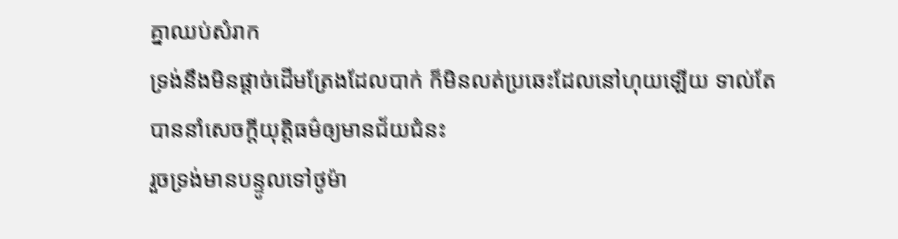គ្នាឈប់សំរាក
ទ្រង់នឹងមិនផ្តាច់ដើមត្រែងដែលបាក់ ក៏មិនលត់ប្រឆេះដែលនៅហុយឡើយ ទាល់តែបាននាំសេចក្ដីយុត្តិធម៌ឲ្យមានជ័យជំនះ
រួចទ្រង់មានបន្ទូលទៅថូម៉ា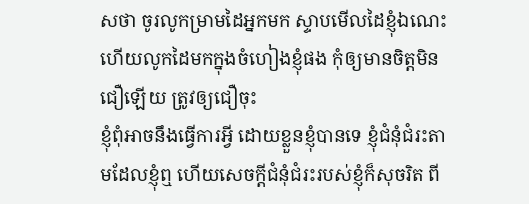សថា ចូរលូកម្រាមដៃអ្នកមក ស្ទាបមើលដៃខ្ញុំឯណេះ ហើយលូកដៃមកក្នុងចំហៀងខ្ញុំផង កុំឲ្យមានចិត្តមិនជឿឡើយ ត្រូវឲ្យជឿចុះ
ខ្ញុំពុំអាចនឹងធ្វើការអ្វី ដោយខ្លួនខ្ញុំបានទេ ខ្ញុំជំនុំជំរះតាមដែលខ្ញុំឮ ហើយសេចក្ដីជំនុំជំរះរបស់ខ្ញុំក៏សុចរិត ពី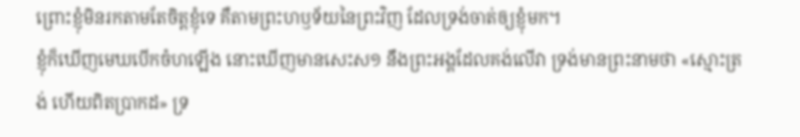ព្រោះខ្ញុំមិនរកតាមតែចិត្តខ្ញុំទេ គឺតាមព្រះហឫទ័យនៃព្រះវិញ ដែលទ្រង់ចាត់ឲ្យខ្ញុំមក។
ខ្ញុំក៏ឃើញមេឃបើកចំហឡើង នោះឃើញមានសេះស១ នឹងព្រះអង្គដែលគង់លើវា ទ្រង់មានព្រះនាមថា «ស្មោះត្រង់ ហើយពិតប្រាកដ» ទ្រ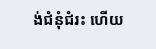ង់ជំនុំជំរះ ហើយ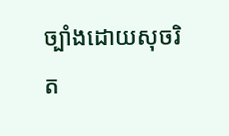ច្បាំងដោយសុចរិត